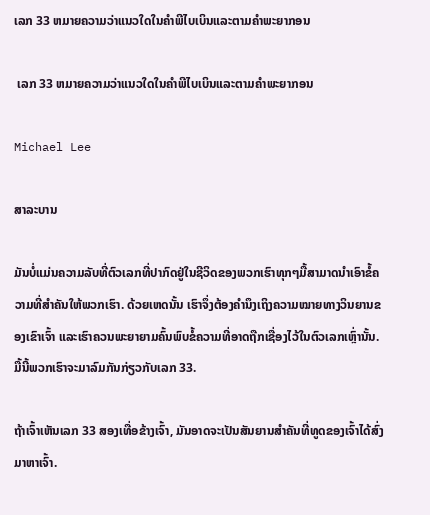ເລກ 33 ຫມາຍຄວາມວ່າແນວໃດໃນຄໍາພີໄບເບິນແລະຕາມຄໍາພະຍາກອນ

 ເລກ 33 ຫມາຍຄວາມວ່າແນວໃດໃນຄໍາພີໄບເບິນແລະຕາມຄໍາພະຍາກອນ

Michael Lee

ສາລະບານ

ມັນບໍ່ແມ່ນຄວາມລັບທີ່ຕົວເລກທີ່ປາກົດຢູ່ໃນຊີວິດຂອງພວກເຮົາທຸກໆມື້ສາມາດນໍາເອົາຂໍ້ຄວາມທີ່ສໍາຄັນໃຫ້ພວກເຮົາ. ດ້ວຍເຫດນັ້ນ ເຮົາຈຶ່ງຕ້ອງຄຳນຶງເຖິງຄວາມໝາຍທາງວິນຍານຂອງເຂົາເຈົ້າ ແລະເຮົາຄວນພະຍາຍາມຄົ້ນພົບຂໍ້ຄວາມທີ່ອາດຖືກເຊື່ອງໄວ້ໃນຕົວເລກເຫຼົ່ານັ້ນ. ມື້ນີ້ພວກເຮົາຈະມາລົມກັນກ່ຽວກັບເລກ 33.

ຖ້າເຈົ້າເຫັນເລກ 33 ສອງເທື່ອຂ້າງເຈົ້າ, ມັນອາດຈະເປັນສັນຍານສຳຄັນທີ່ທູດຂອງເຈົ້າໄດ້ສົ່ງມາຫາເຈົ້າ.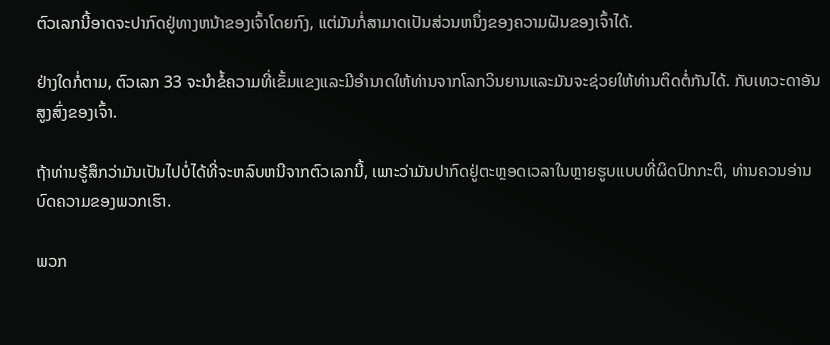ຕົວເລກນີ້ອາດຈະປາກົດຢູ່ທາງຫນ້າຂອງເຈົ້າໂດຍກົງ, ແຕ່ມັນກໍ່ສາມາດເປັນສ່ວນຫນຶ່ງຂອງຄວາມຝັນຂອງເຈົ້າໄດ້.

ຢ່າງໃດກໍ່ຕາມ, ຕົວເລກ 33 ຈະນໍາຂໍ້ຄວາມທີ່ເຂັ້ມແຂງແລະມີອໍານາດໃຫ້ທ່ານຈາກໂລກວິນຍານແລະມັນຈະຊ່ວຍໃຫ້ທ່ານຕິດຕໍ່ກັນໄດ້. ກັບເທວະດາອັນສູງສົ່ງຂອງເຈົ້າ.

ຖ້າທ່ານຮູ້ສຶກວ່າມັນເປັນໄປບໍ່ໄດ້ທີ່ຈະຫລົບຫນີຈາກຕົວເລກນີ້, ເພາະວ່າມັນປາກົດຢູ່ຕະຫຼອດເວລາໃນຫຼາຍຮູບແບບທີ່ຜິດປົກກະຕິ, ທ່ານຄວນອ່ານບົດຄວາມຂອງພວກເຮົາ.

ພວກ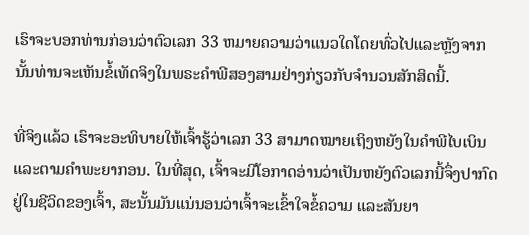ເຮົາຈະບອກທ່ານກ່ອນວ່າຕົວເລກ 33 ຫມາຍຄວາມວ່າແນວໃດໂດຍທົ່ວໄປແລະຫຼັງຈາກນັ້ນທ່ານຈະເຫັນຂໍ້ເທັດຈິງໃນພຣະຄໍາພີສອງສາມຢ່າງກ່ຽວກັບຈໍານວນສັກສິດນີ້.

ທີ່ຈິງແລ້ວ ເຮົາຈະອະທິບາຍໃຫ້ເຈົ້າຮູ້ວ່າເລກ 33 ສາມາດໝາຍເຖິງຫຍັງໃນຄຳພີໄບເບິນແລະຕາມຄຳພະຍາກອນ. ໃນທີ່ສຸດ, ເຈົ້າຈະມີໂອກາດອ່ານວ່າເປັນຫຍັງຕົວເລກນີ້ຈຶ່ງປາກົດຢູ່ໃນຊີວິດຂອງເຈົ້າ, ສະນັ້ນມັນແນ່ນອນວ່າເຈົ້າຈະເຂົ້າໃຈຂໍ້ຄວາມ ແລະສັນຍາ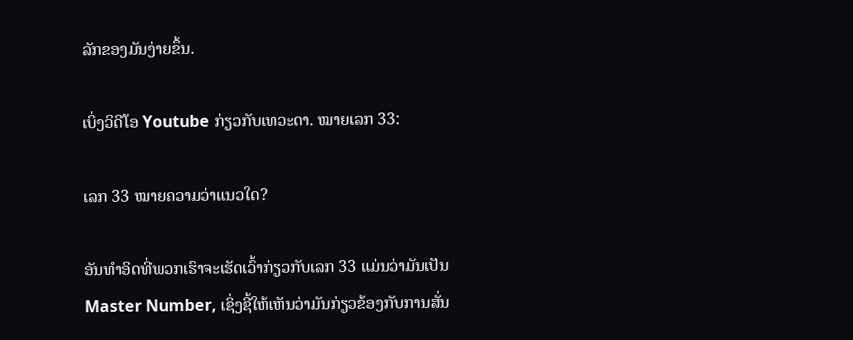ລັກຂອງມັນງ່າຍຂຶ້ນ.

ເບິ່ງວິດີໂອ Youtube ກ່ຽວກັບເທວະດາ. ໝາຍເລກ 33:

ເລກ 33 ໝາຍຄວາມວ່າແນວໃດ?

ອັນທຳອິດທີ່ພວກເຮົາຈະເຮັດເວົ້າກ່ຽວກັບເລກ 33 ແມ່ນວ່າມັນເປັນ Master Number, ເຊິ່ງຊີ້ໃຫ້ເຫັນວ່າມັນກ່ຽວຂ້ອງກັບການສັ່ນ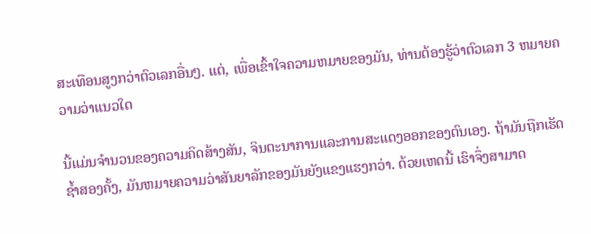ສະເທືອນສູງກວ່າຕົວເລກອື່ນໆ. ແຕ່, ເພື່ອເຂົ້າໃຈຄວາມຫມາຍຂອງມັນ, ທ່ານຕ້ອງຮູ້ວ່າຕົວເລກ 3 ຫມາຍຄວາມວ່າແນວໃດ

ນີ້ແມ່ນຈໍານວນຂອງຄວາມຄິດສ້າງສັນ, ຈິນຕະນາການແລະການສະແດງອອກຂອງຕົນເອງ. ຖ້າມັນຖືກເຮັດຊ້ຳສອງຄັ້ງ, ມັນຫມາຍຄວາມວ່າສັນຍາລັກຂອງມັນຍັງແຂງແຮງກວ່າ. ດ້ວຍເຫດນີ້ ເຮົາຈຶ່ງສາມາດ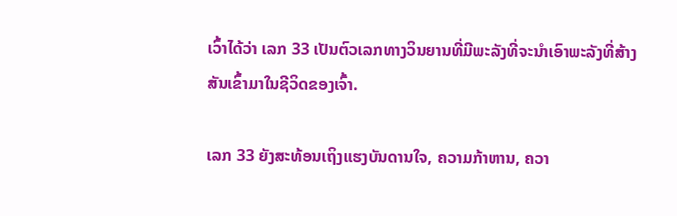ເວົ້າໄດ້ວ່າ ເລກ 33 ເປັນຕົວເລກທາງວິນຍານທີ່ມີພະລັງທີ່ຈະນຳເອົາພະລັງທີ່ສ້າງສັນເຂົ້າມາໃນຊີວິດຂອງເຈົ້າ.

ເລກ 33 ຍັງສະທ້ອນເຖິງແຮງບັນດານໃຈ, ຄວາມກ້າຫານ, ຄວາ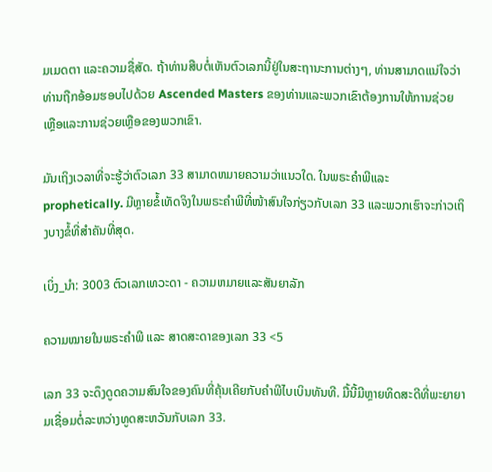ມເມດຕາ ແລະຄວາມຊື່ສັດ. ຖ້າທ່ານສືບຕໍ່ເຫັນຕົວເລກນີ້ຢູ່ໃນສະຖານະການຕ່າງໆ, ທ່ານສາມາດແນ່ໃຈວ່າທ່ານຖືກອ້ອມຮອບໄປດ້ວຍ Ascended Masters ຂອງທ່ານແລະພວກເຂົາຕ້ອງການໃຫ້ການຊ່ວຍເຫຼືອແລະການຊ່ວຍເຫຼືອຂອງພວກເຂົາ.

ມັນເຖິງເວລາທີ່ຈະຮູ້ວ່າຕົວເລກ 33 ສາມາດຫມາຍຄວາມວ່າແນວໃດ. ໃນພຣະຄໍາພີແລະ prophetically. ມີຫຼາຍຂໍ້ເທັດຈິງໃນພຣະຄໍາພີທີ່ໜ້າສົນໃຈກ່ຽວກັບເລກ 33 ແລະພວກເຮົາຈະກ່າວເຖິງບາງຂໍ້ທີ່ສຳຄັນທີ່ສຸດ.

ເບິ່ງ_ນຳ: 3003 ຕົວເລກເທວະດາ - ຄວາມຫມາຍແລະສັນຍາລັກ

ຄວາມໝາຍໃນພຣະຄຳພີ ແລະ ສາດສະດາຂອງເລກ 33 <5

ເລກ 33 ຈະດຶງດູດຄວາມສົນໃຈຂອງຄົນທີ່ຄຸ້ນເຄີຍກັບຄຳພີໄບເບິນທັນທີ. ມື້ນີ້ມີຫຼາຍທິດສະດີທີ່ພະຍາຍາມເຊື່ອມຕໍ່ລະຫວ່າງທູດສະຫວັນກັບເລກ 33.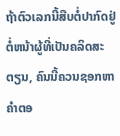ຖ້າຕົວເລກນີ້ສືບຕໍ່ປາກົດຢູ່ຕໍ່ຫນ້າຜູ້ທີ່ເປັນຄລິດສະຕຽນ, ຄົນນີ້ຄວນຊອກຫາຄໍາຕອ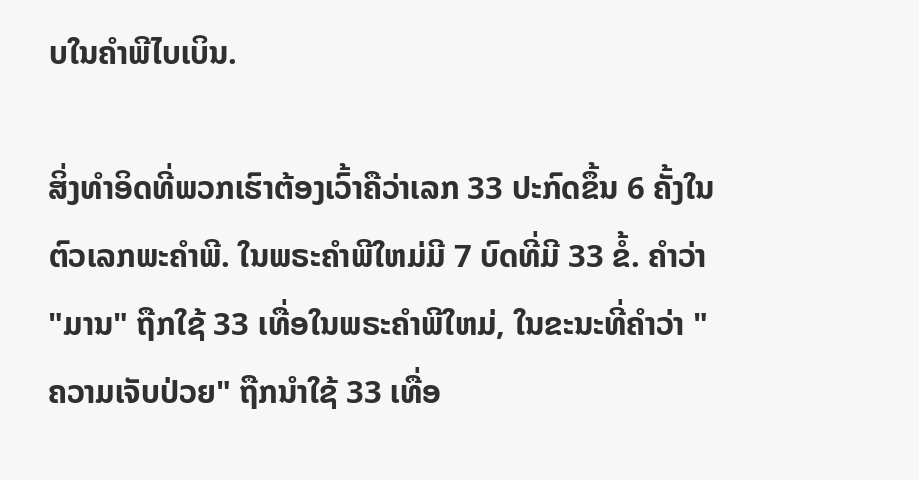ບໃນຄໍາພີໄບເບິນ.

ສິ່ງທຳອິດທີ່ພວກເຮົາຕ້ອງເວົ້າຄືວ່າເລກ 33 ປະກົດຂຶ້ນ 6 ຄັ້ງໃນຕົວເລກພະຄໍາພີ. ໃນພຣະຄໍາພີໃຫມ່ມີ 7 ບົດທີ່ມີ 33 ຂໍ້. ຄໍາວ່າ "ມານ" ຖືກໃຊ້ 33 ເທື່ອໃນພຣະຄໍາພີໃຫມ່, ໃນຂະນະທີ່ຄໍາວ່າ "ຄວາມເຈັບປ່ວຍ" ຖືກນໍາໃຊ້ 33 ເທື່ອ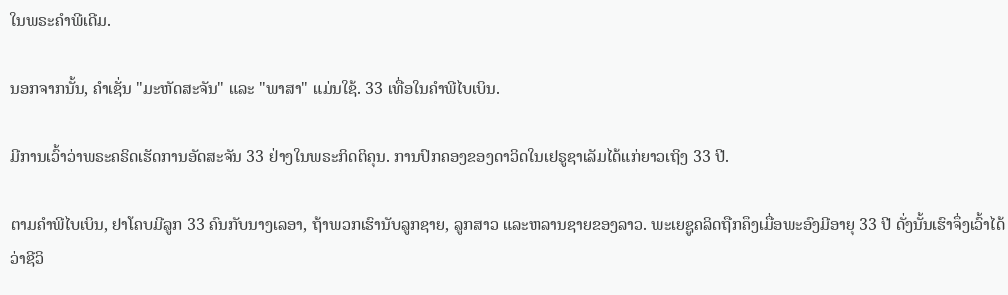ໃນພຣະຄໍາພີເດີມ.

ນອກຈາກນັ້ນ, ຄໍາເຊັ່ນ "ມະຫັດສະຈັນ" ແລະ "ພາສາ" ແມ່ນໃຊ້. 33 ເທື່ອໃນຄໍາພີໄບເບິນ.

ມີການເວົ້າວ່າພຣະຄຣິດເຮັດການອັດສະຈັນ 33 ຢ່າງໃນພຣະກິດຕິຄຸນ. ການປົກຄອງຂອງດາວິດໃນເຢຣູຊາເລັມໄດ້ແກ່ຍາວເຖິງ 33 ປີ.

ຕາມຄໍາພີໄບເບິນ, ຢາໂຄບມີລູກ 33 ຄົນກັບນາງເລອາ, ຖ້າພວກເຮົານັບລູກຊາຍ, ລູກສາວ ແລະຫລານຊາຍຂອງລາວ. ພະເຍຊູຄລິດຖືກຄຶງເມື່ອພະອົງມີອາຍຸ 33 ປີ ດັ່ງນັ້ນເຮົາຈຶ່ງເວົ້າໄດ້ວ່າຊີວິ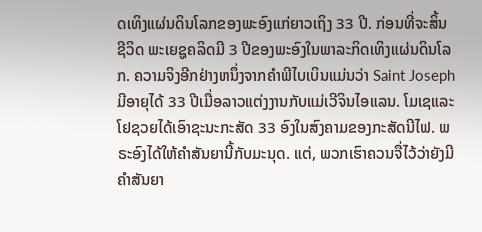ດເທິງແຜ່ນດິນໂລກຂອງພະອົງແກ່ຍາວເຖິງ 33 ປີ. ກ່ອນທີ່ຈະສິ້ນຊີວິດ ພະເຍຊູຄລິດມີ 3 ປີຂອງພະອົງໃນພາລະກິດເທິງແຜ່ນດິນໂລກ. ຄວາມຈິງອີກຢ່າງຫນຶ່ງຈາກຄໍາພີໄບເບິນແມ່ນວ່າ Saint Joseph ມີອາຍຸໄດ້ 33 ປີເມື່ອລາວແຕ່ງງານກັບແມ່ເວີຈິນໄອແລນ. ໂມເຊແລະໂຢຊວຍໄດ້ເອົາຊະນະກະສັດ 33 ອົງໃນສົງຄາມຂອງກະສັດນີໄຟ. ພຣະອົງໄດ້ໃຫ້ຄໍາສັນຍານີ້ກັບມະນຸດ. ແຕ່, ພວກເຮົາຄວນຈື່ໄວ້ວ່າຍັງມີຄໍາສັນຍາ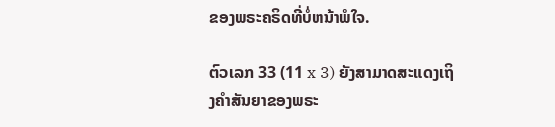ຂອງພຣະຄຣິດທີ່ບໍ່ຫນ້າພໍໃຈ.

ຕົວເລກ 33 (11 x 3) ຍັງສາມາດສະແດງເຖິງຄໍາສັນຍາຂອງພຣະ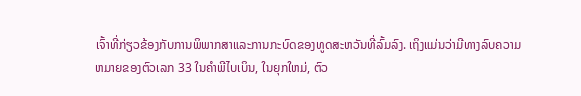ເຈົ້າທີ່ກ່ຽວຂ້ອງກັບການພິພາກສາແລະການກະບົດຂອງທູດສະຫວັນທີ່ລົ້ມລົງ. ເຖິງແມ່ນວ່າມີທາງລົບຄວາມຫມາຍຂອງຕົວເລກ 33 ໃນຄໍາພີໄບເບິນ, ໃນຍຸກໃຫມ່, ຕົວ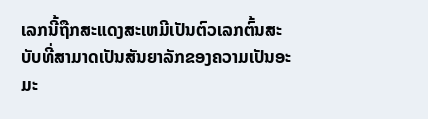ເລກນີ້ຖືກສະແດງສະເຫມີເປັນຕົວເລກຕົ້ນສະບັບທີ່ສາມາດເປັນສັນຍາລັກຂອງຄວາມເປັນອະມະ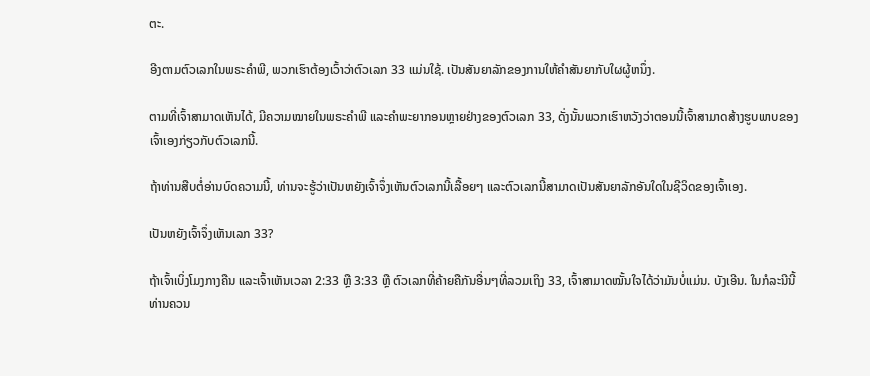ຕະ.

ອີງຕາມຕົວເລກໃນພຣະຄໍາພີ, ພວກເຮົາຕ້ອງເວົ້າວ່າຕົວເລກ 33 ແມ່ນໃຊ້. ເປັນສັນຍາລັກຂອງການໃຫ້ຄໍາສັນຍາກັບໃຜຜູ້ຫນຶ່ງ.

ຕາມທີ່ເຈົ້າສາມາດເຫັນໄດ້, ມີຄວາມໝາຍໃນພຣະຄໍາພີ ແລະຄໍາພະຍາກອນຫຼາຍຢ່າງຂອງຕົວເລກ 33, ດັ່ງນັ້ນພວກເຮົາຫວັງວ່າຕອນນີ້ເຈົ້າສາມາດສ້າງຮູບພາບຂອງເຈົ້າເອງກ່ຽວກັບຕົວເລກນີ້.

ຖ້າທ່ານສືບຕໍ່ອ່ານບົດຄວາມນີ້, ທ່ານຈະຮູ້ວ່າເປັນຫຍັງເຈົ້າຈຶ່ງເຫັນຕົວເລກນີ້ເລື້ອຍໆ ແລະຕົວເລກນີ້ສາມາດເປັນສັນຍາລັກອັນໃດໃນຊີວິດຂອງເຈົ້າເອງ.

ເປັນຫຍັງເຈົ້າຈຶ່ງເຫັນເລກ 33?

ຖ້າເຈົ້າເບິ່ງໂມງກາງຄືນ ແລະເຈົ້າເຫັນເວລາ 2:33 ຫຼື 3:33 ຫຼື ຕົວເລກທີ່ຄ້າຍຄືກັນອື່ນໆທີ່ລວມເຖິງ 33, ເຈົ້າສາມາດໝັ້ນໃຈໄດ້ວ່າມັນບໍ່ແມ່ນ. ບັງເອີນ. ໃນກໍລະນີນີ້ທ່ານຄວນ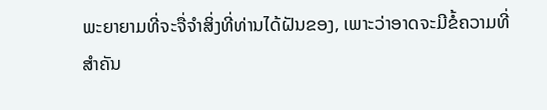ພະຍາຍາມທີ່ຈະຈື່ຈໍາສິ່ງທີ່ທ່ານໄດ້ຝັນຂອງ, ເພາະວ່າອາດຈະມີຂໍ້ຄວາມທີ່ສໍາຄັນ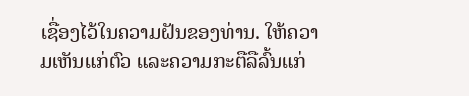ເຊື່ອງໄວ້ໃນຄວາມຝັນຂອງທ່ານ. ໃຫ້ຄວາມເຫັນແກ່ຕົວ ແລະຄວາມກະຕືລືລົ້ນແກ່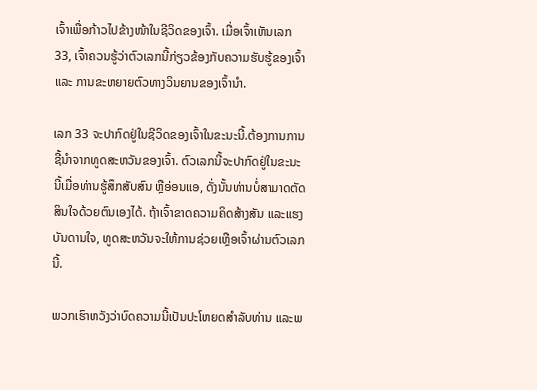ເຈົ້າເພື່ອກ້າວໄປຂ້າງໜ້າໃນຊີວິດຂອງເຈົ້າ. ເມື່ອເຈົ້າເຫັນເລກ 33, ເຈົ້າຄວນຮູ້ວ່າຕົວເລກນີ້ກ່ຽວຂ້ອງກັບຄວາມຮັບຮູ້ຂອງເຈົ້າ ແລະ ການຂະຫຍາຍຕົວທາງວິນຍານຂອງເຈົ້ານຳ.

ເລກ 33 ຈະປາກົດຢູ່ໃນຊີວິດຂອງເຈົ້າໃນຂະນະນີ້.ຕ້ອງການການຊີ້ນໍາຈາກທູດສະຫວັນຂອງເຈົ້າ. ຕົວເລກນີ້ຈະປາກົດຢູ່ໃນຂະນະນີ້ເມື່ອທ່ານຮູ້ສຶກສັບສົນ ຫຼືອ່ອນແອ, ດັ່ງນັ້ນທ່ານບໍ່ສາມາດຕັດສິນໃຈດ້ວຍຕົນເອງໄດ້. ຖ້າເຈົ້າຂາດຄວາມຄິດສ້າງສັນ ແລະແຮງບັນດານໃຈ, ທູດສະຫວັນຈະໃຫ້ການຊ່ວຍເຫຼືອເຈົ້າຜ່ານຕົວເລກນີ້.

ພວກເຮົາຫວັງວ່າບົດຄວາມນີ້ເປັນປະໂຫຍດສໍາລັບທ່ານ ແລະພ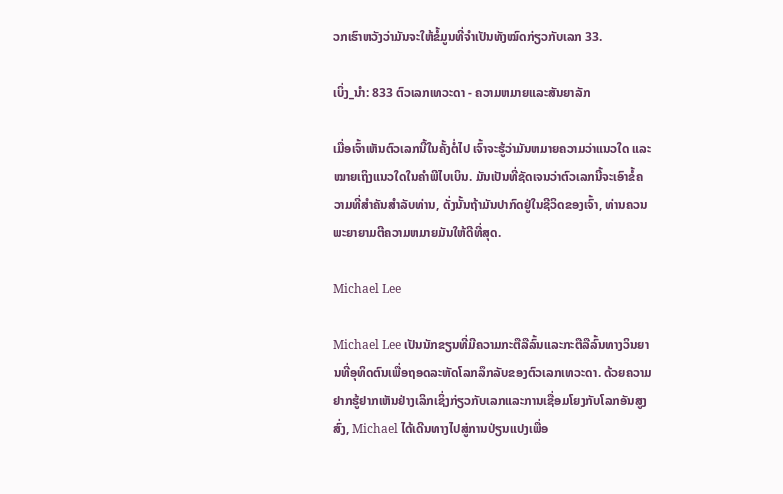ວກເຮົາຫວັງວ່າມັນຈະໃຫ້ຂໍ້ມູນທີ່ຈໍາເປັນທັງໝົດກ່ຽວກັບເລກ 33.

ເບິ່ງ_ນຳ: 833 ຕົວເລກເທວະດາ - ຄວາມຫມາຍແລະສັນຍາລັກ

ເມື່ອເຈົ້າເຫັນຕົວເລກນີ້ໃນຄັ້ງຕໍ່ໄປ ເຈົ້າຈະຮູ້ວ່າມັນຫມາຍຄວາມວ່າແນວໃດ ແລະໝາຍເຖິງແນວໃດໃນຄໍາພີໄບເບິນ. ມັນເປັນທີ່ຊັດເຈນວ່າຕົວເລກນີ້ຈະເອົາຂໍ້ຄວາມທີ່ສໍາຄັນສໍາລັບທ່ານ, ດັ່ງນັ້ນຖ້າມັນປາກົດຢູ່ໃນຊີວິດຂອງເຈົ້າ, ທ່ານຄວນພະຍາຍາມຕີຄວາມຫມາຍມັນໃຫ້ດີທີ່ສຸດ.

Michael Lee

Michael Lee ເປັນນັກຂຽນທີ່ມີຄວາມກະຕືລືລົ້ນແລະກະຕືລືລົ້ນທາງວິນຍານທີ່ອຸທິດຕົນເພື່ອຖອດລະຫັດໂລກລຶກລັບຂອງຕົວເລກເທວະດາ. ດ້ວຍຄວາມຢາກຮູ້ຢາກເຫັນຢ່າງເລິກເຊິ່ງກ່ຽວກັບເລກແລະການເຊື່ອມໂຍງກັບໂລກອັນສູງສົ່ງ, Michael ໄດ້ເດີນທາງໄປສູ່ການປ່ຽນແປງເພື່ອ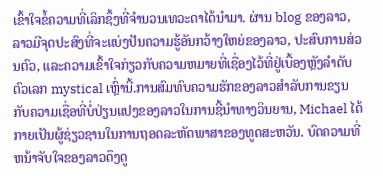ເຂົ້າໃຈຂໍ້ຄວາມທີ່ເລິກຊຶ້ງທີ່ຈຳນວນເທວະດາໄດ້ນຳມາ. ຜ່ານ blog ຂອງລາວ, ລາວມີຈຸດປະສົງທີ່ຈະແບ່ງປັນຄວາມຮູ້ອັນກວ້າງໃຫຍ່ຂອງລາວ, ປະສົບການສ່ວນຕົວ, ແລະຄວາມເຂົ້າໃຈກ່ຽວກັບຄວາມຫມາຍທີ່ເຊື່ອງໄວ້ທີ່ຢູ່ເບື້ອງຫຼັງລໍາດັບຕົວເລກ mystical ເຫຼົ່ານີ້.ການສົມທົບຄວາມຮັກຂອງລາວສໍາລັບການຂຽນກັບຄວາມເຊື່ອທີ່ບໍ່ປ່ຽນແປງຂອງລາວໃນການຊີ້ນໍາທາງວິນຍານ, Michael ໄດ້ກາຍເປັນຜູ້ຊ່ຽວຊານໃນການຖອດລະຫັດພາສາຂອງທູດສະຫວັນ. ບົດຄວາມທີ່ຫນ້າຈັບໃຈຂອງລາວດຶງດູ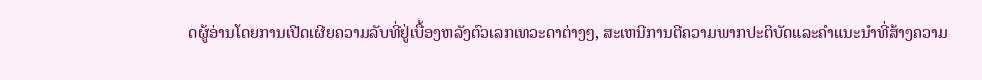ດຜູ້ອ່ານໂດຍການເປີດເຜີຍຄວາມລັບທີ່ຢູ່ເບື້ອງຫລັງຕົວເລກເທວະດາຕ່າງໆ, ສະເຫນີການຕີຄວາມພາກປະຕິບັດແລະຄໍາແນະນໍາທີ່ສ້າງຄວາມ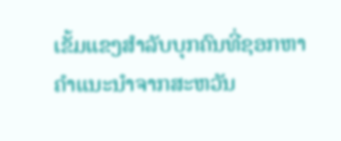ເຂັ້ມແຂງສໍາລັບບຸກຄົນທີ່ຊອກຫາຄໍາແນະນໍາຈາກສະຫວັນ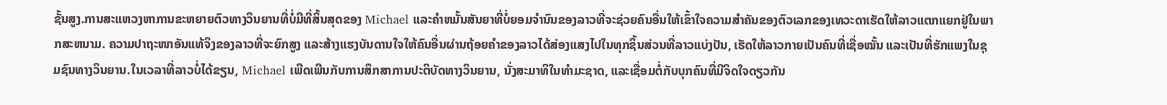ຊັ້ນສູງ.ການສະແຫວງຫາການຂະຫຍາຍຕົວທາງວິນຍານທີ່ບໍ່ມີທີ່ສິ້ນສຸດຂອງ Michael ແລະຄໍາຫມັ້ນສັນຍາທີ່ບໍ່ຍອມຈໍານົນຂອງລາວທີ່ຈະຊ່ວຍຄົນອື່ນໃຫ້ເຂົ້າໃຈຄວາມສໍາຄັນຂອງຕົວເລກຂອງເທວະດາເຮັດໃຫ້ລາວແຕກແຍກຢູ່ໃນພາກສະຫນາມ. ຄວາມປາຖະໜາອັນແທ້ຈິງຂອງລາວທີ່ຈະຍົກສູງ ແລະສ້າງແຮງບັນດານໃຈໃຫ້ຄົນອື່ນຜ່ານຖ້ອຍຄຳຂອງລາວໄດ້ສ່ອງແສງໄປໃນທຸກຊິ້ນສ່ວນທີ່ລາວແບ່ງປັນ, ເຮັດໃຫ້ລາວກາຍເປັນຄົນທີ່ເຊື່ອໝັ້ນ ແລະເປັນທີ່ຮັກແພງໃນຊຸມຊົນທາງວິນຍານ.ໃນເວລາທີ່ລາວບໍ່ໄດ້ຂຽນ, Michael ເພີດເພີນກັບການສຶກສາການປະຕິບັດທາງວິນຍານ, ນັ່ງສະມາທິໃນທໍາມະຊາດ, ແລະເຊື່ອມຕໍ່ກັບບຸກຄົນທີ່ມີຈິດໃຈດຽວກັນ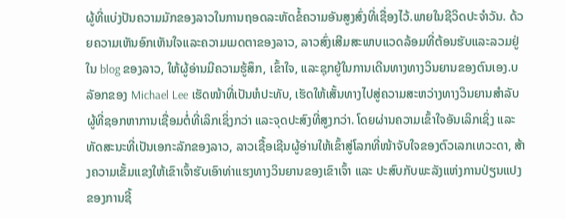ຜູ້ທີ່ແບ່ງປັນຄວາມມັກຂອງລາວໃນການຖອດລະຫັດຂໍ້ຄວາມອັນສູງສົ່ງທີ່ເຊື່ອງໄວ້.ພາຍໃນຊີວິດປະຈໍາວັນ. ດ້ວຍຄວາມເຫັນອົກເຫັນໃຈແລະຄວາມເມດຕາຂອງລາວ, ລາວສົ່ງເສີມສະພາບແວດລ້ອມທີ່ຕ້ອນຮັບແລະລວມຢູ່ໃນ blog ຂອງລາວ, ໃຫ້ຜູ້ອ່ານມີຄວາມຮູ້ສຶກ, ເຂົ້າໃຈ, ແລະຊຸກຍູ້ໃນການເດີນທາງທາງວິນຍານຂອງຕົນເອງ.ບລັອກຂອງ Michael Lee ເຮັດໜ້າທີ່ເປັນຫໍປະທັບ, ເຮັດໃຫ້ເສັ້ນທາງໄປສູ່ຄວາມສະຫວ່າງທາງວິນຍານສໍາລັບຜູ້ທີ່ຊອກຫາການເຊື່ອມຕໍ່ທີ່ເລິກເຊິ່ງກວ່າ ແລະຈຸດປະສົງທີ່ສູງກວ່າ. ໂດຍຜ່ານຄວາມເຂົ້າໃຈອັນເລິກເຊິ່ງ ແລະ ທັດສະນະທີ່ເປັນເອກະລັກຂອງລາວ, ລາວເຊື້ອເຊີນຜູ້ອ່ານໃຫ້ເຂົ້າສູ່ໂລກທີ່ໜ້າຈັບໃຈຂອງຕົວເລກເທວະດາ, ສ້າງຄວາມເຂັ້ມແຂງໃຫ້ເຂົາເຈົ້າຮັບເອົາທ່າແຮງທາງວິນຍານຂອງເຂົາເຈົ້າ ແລະ ປະສົບກັບພະລັງແຫ່ງການປ່ຽນແປງຂອງການຊີ້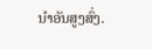ນໍາອັນສູງສົ່ງ.